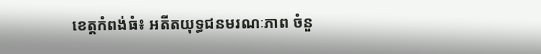ខេត្តកំពង់ធំ៖ អតីតយុទ្ធជនមរណៈភាព ចំនួ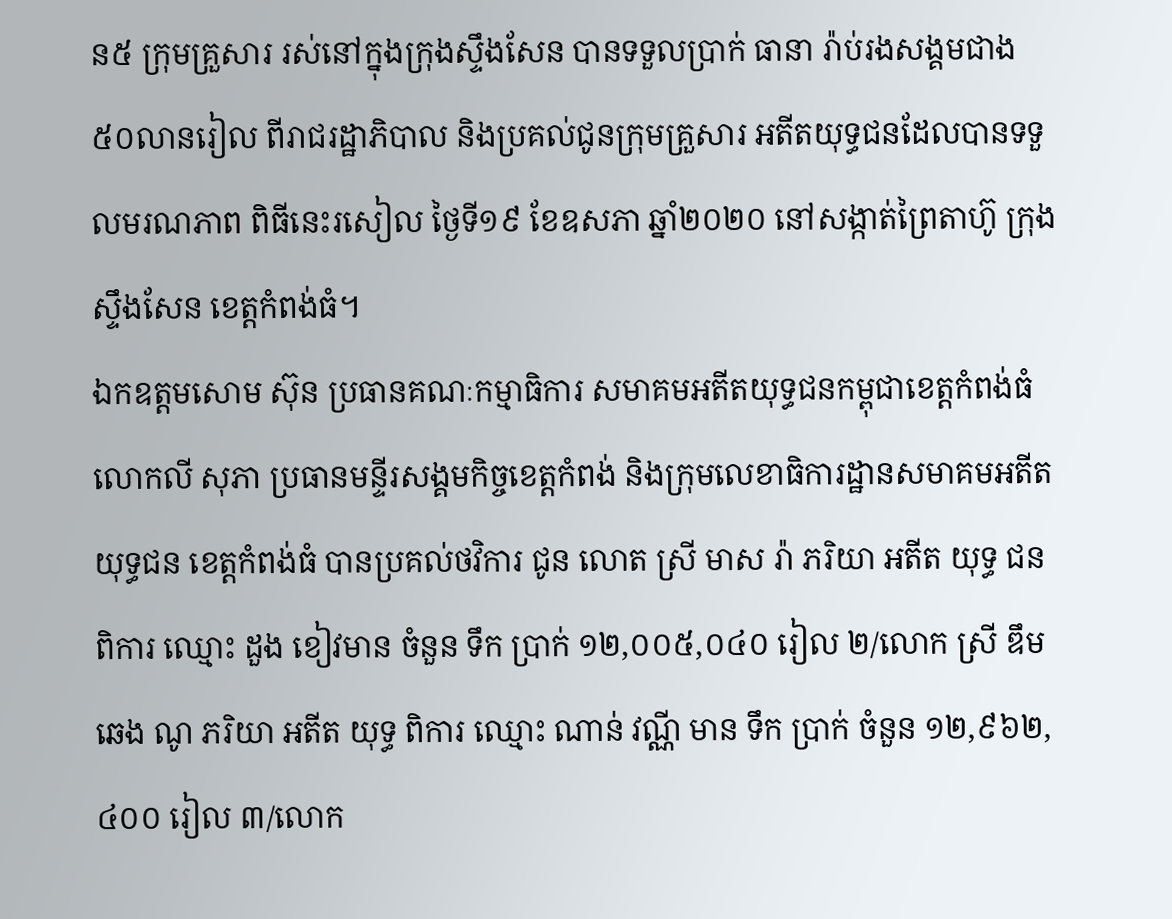ន៥ ក្រុមគ្រួសារ រស់នៅក្នុងក្រុងស្ទឹងសែន បានទទួលប្រាក់ ធានា រ៉ាប់រងសង្គមជាង៥០លានរៀល ពីរាជរដ្ឋាភិបាល និងប្រគល់ជូនក្រុមគ្រួសារ អតីតយុទ្ធជនដែលបានទទួលមរណភាព ពិធីនេះរសៀល ថ្ងៃទី១៩ ខែឧសភា ឆ្នាំ២០២០ នៅសង្កាត់ព្រៃតាហ៊ូ ក្រុងស្ទឹងសែន ខេត្តកំពង់ធំ។
ឯកឧត្តមសោម ស៊ុន ប្រធានគណៈកម្មាធិការ សមាគមអតីតយុទ្ធជនកម្ពុជាខេត្តកំពង់ធំ លោកលី សុភា ប្រធានមន្ទីរសង្គមកិច្ចខេត្តកំពង់ និងក្រុមលេខាធិការដ្ឋានសមាគមអតីតយុទ្ធជន ខេត្តកំពង់ធំ បានប្រគល់ថវិការ ជូន លោត ស្រី មាស រ៉ា ភរិយា អតីត យុទ្ធ ជន ពិការ ឈ្មោះ ដួង ខៀវមាន ចំនួន ទឹក ប្រាក់ ១២,០០៥,០៤០ រៀល ២/លោក ស្រី ឌឹម ឆេង ណូ ភរិយា អតីត យុទ្ធ ពិការ ឈ្មោះ ណាន់ វណ្ណី មាន ទឹក ប្រាក់ ចំនួន ១២,៩៦២,៤០០ រៀល ៣/លោក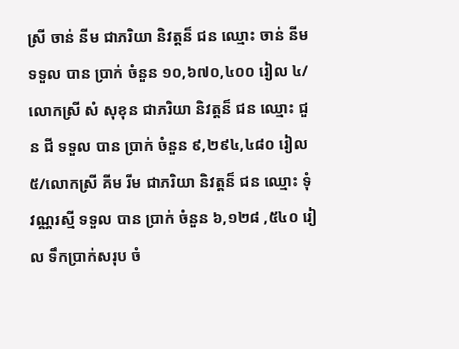ស្រី ចាន់ នីម ជាភរិយា និវត្តន៏ ជន ឈ្មោះ ចាន់ នីម ទទួល បាន ប្រាក់ ចំនួន ១០,៦៧០,៤០០ រៀល ៤/ លោកស្រី សំ សុខុន ជាភរិយា និវត្តន៏ ជន ឈ្មោះ ជួន ជី ទទួល បាន ប្រាក់ ចំនួន ៩,២៩៤,៤៨០ រៀល ៥/លោកស្រី គីម រីម ជាភរិយា និវត្តន៏ ជន ឈ្មោះ ទុំ វណ្ណរស្មី ទទួល បាន ប្រាក់ ចំនួន ៦,១២៨ ,៥៤០ រៀល ទឹកប្រាក់សរុប ចំ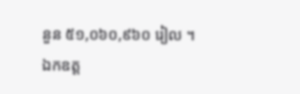នួន ៥១,០៦០,៩៦០ រៀល ។
ឯកឧត្ដ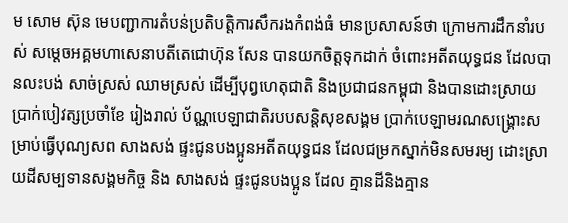ម សោម ស៊ុន មេបញ្ជាការតំបន់ប្រតិបត្តិការសឹករងកំពង់ធំ មានប្រសាសន៍ថា ក្រោមការដឹកនាំរបស់ សម្ដេចអគ្គមហាសេនាបតីតេជោហ៊ុន សែន បានយកចិត្តទុកដាក់ ចំពោះអតីតយុទ្ធជន ដែលបានលះបង់ សាច់ស្រស់ ឈាមស្រស់ ដើម្បីបុព្វហេតុជាតិ និងប្រជាជនកម្ពុជា និងបានដោះស្រាយ ប្រាក់បៀវត្សប្រចាំខែ រៀងរាល់ ប័ណ្ណបេឡាជាតិរបបសន្តិសុខសង្គម ប្រាក់បេឡាមរណសង្គ្រោះសម្រាប់ធ្វើបុណ្យសព សាងសង់ ផ្ទះជូនបងប្អូនអតីតយុទ្ធជន ដែលជម្រកស្នាក់មិនសមរម្យ ដោះស្រាយដីសម្បទានសង្គមកិច្ច និង សាងសង់ ផ្ទះជូនបងប្អូន ដែល គ្មានដីនិងគ្មាន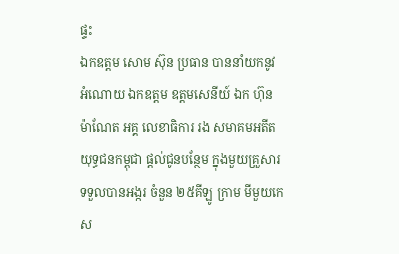ផ្ទះ
ឯកឧត្ដម សោម ស៊ុន ប្រធាន បាននាំយកនូវ អំណោយ ឯកឧត្តម ឧត្ដមសេនីយ៍ ឯក ហ៊ុន ម៉ាណែត អគ្គ លេខាធិការ រង សមាគមអតីតយុទ្ធជនកម្ពុជា ផ្ដល់ជូនបន្ថែម ក្នុងមួយគ្រួសារទទួលបានអង្ករ ចំនួន ២៥គីឡូ ក្រាម មីមួយកេស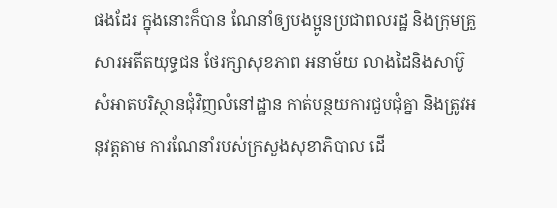ផងដែរ ក្នុងនោះក៏បាន ណែនាំឲ្យបងប្អូនប្រជាពលរដ្ឋ និងក្រុមគ្រួសារអតីតយុទ្ធជន ថែរក្សាសុខភាព អនាម័យ លាងដៃនិងសាប៊ូ សំអាតបរិស្ថានជុំវិញលំនៅដ្ឋាន កាត់បន្ថយការជួបជុំគ្នា និងត្រូវអនុវត្តតាម ការណែនាំរបស់ក្រសួងសុខាភិបាល ដើ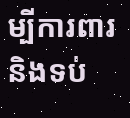ម្បីការពារនិងទប់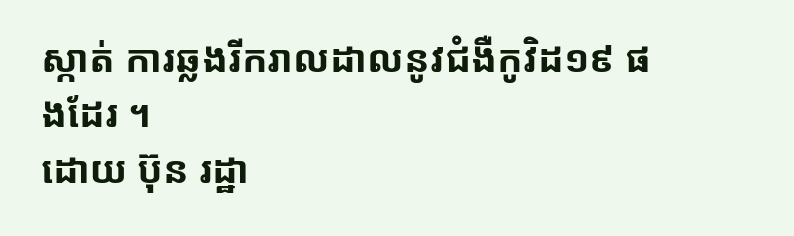ស្កាត់ ការឆ្លងរីករាលដាលនូវជំងឺកូវិដ១៩ ផងដែរ ។
ដោយ ប៊ុន រដ្ឋា